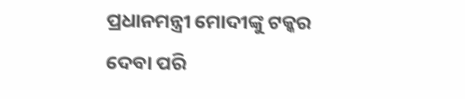ପ୍ରଧାନମନ୍ତ୍ରୀ ମୋଦୀଙ୍କୁ ଟକ୍କର ଦେବା ପରି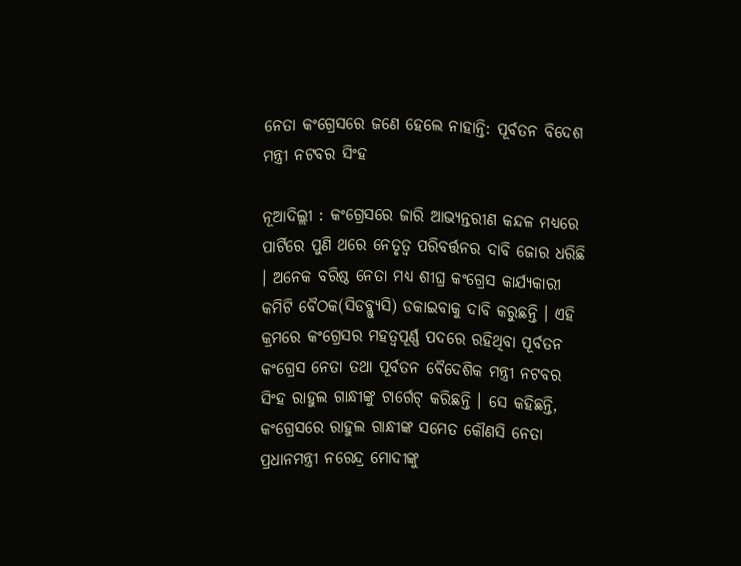ନେତା କଂଗ୍ରେସରେ ଜଣେ ହେଲେ ନାହାନ୍ତି: ପୂର୍ବତନ ବିଦେଶ ମନ୍ତ୍ରୀ ନଟବର ସିଂହ

ନୂଆଦିଲ୍ଲୀ : କଂଗ୍ରେସରେ ଜାରି ଆଭ୍ୟନ୍ତରୀଣ କନ୍ଦଳ ମଧ୍ୟରେ ପାର୍ଟିରେ ପୁଣି ଥରେ ନେତୃତ୍ୱ ପରିବର୍ତ୍ତନର ଦାବି ଜୋର ଧରିଛି । ଅନେକ ବରିଷ୍ଠ ନେତା ମଧ୍ୟ ଶୀଘ୍ର କଂଗ୍ରେସ କାର୍ଯ୍ୟକାରୀ କମିଟି ବୈଠକ(ସିଡବ୍ଲ୍ୟୁସି) ଡକାଇବାକୁ ଦାବି କରୁଛନ୍ତି । ଏହି କ୍ରମରେ କଂଗ୍ରେସର ମହତ୍ୱପୂର୍ଣ୍ଣ ପଦରେ ରହିଥିବା ପୂର୍ବତନ କଂଗ୍ରେସ ନେତା ତଥା ପୂର୍ବତନ ବୈଦେଶିକ ମନ୍ତ୍ରୀ ନଟବର ସିଂହ ରାହୁଲ ଗାନ୍ଧୀଙ୍କୁ ଟାର୍ଗେଟ୍ କରିଛନ୍ତି । ସେ କହିଛନ୍ତି, କଂଗ୍ରେସରେ ରାହୁଲ ଗାନ୍ଧୀଙ୍କ ସମେତ କୌଣସି ନେତା ପ୍ରଧାନମନ୍ତ୍ରୀ ନରେନ୍ଦ୍ର ମୋଦୀଙ୍କୁ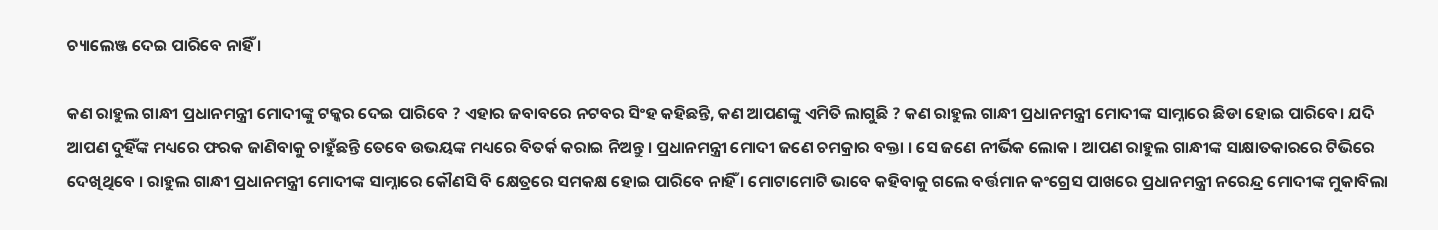ଚ୍ୟାଲେଞ୍ଜ ଦେଇ ପାରିବେ ନାହିଁ ।

କଣ ରାହୁଲ ଗାନ୍ଧୀ ପ୍ରଧାନମନ୍ତ୍ରୀ ମୋଦୀଙ୍କୁ ଟକ୍କର ଦେଇ ପାରିବେ ? ଏହାର ଜବାବରେ ନଟବର ସିଂହ କହିଛନ୍ତି, କଣ ଆପଣଙ୍କୁ ଏମିତି ଲାଗୁଛି ? କଣ ରାହୁଲ ଗାନ୍ଧୀ ପ୍ରଧାନମନ୍ତ୍ରୀ ମୋଦୀଙ୍କ ସାମ୍ନାରେ ଛିଡା ହୋଇ ପାରିବେ। ଯଦି ଆପଣ ଦୁହିଁଙ୍କ ମଧ୍ୟରେ ଫରକ ଜାଣିବାକୁ ଚାହୁଁଛନ୍ତି ତେବେ ଉଭୟଙ୍କ ମଧ୍ୟରେ ବିତର୍କ କରାଇ ନିଅନ୍ତୁ । ପ୍ରଧାନମନ୍ତ୍ରୀ ମୋଦୀ ଜଣେ ଚମକ୍ରାର ବକ୍ତା । ସେ ଜଣେ ନୀର୍ଭିକ ଲୋକ । ଆପଣ ରାହୁଲ ଗାନ୍ଧୀଙ୍କ ସାକ୍ଷାତକାରରେ ଟିଭିରେ ଦେଖିଥିବେ । ରାହୁଲ ଗାନ୍ଧୀ ପ୍ରଧାନମନ୍ତ୍ରୀ ମୋଦୀଙ୍କ ସାମ୍ନାରେ କୌଣସି ବି କ୍ଷେତ୍ରରେ ସମକକ୍ଷ ହୋଇ ପାରିବେ ନାହିଁ । ମୋଟାମୋଟି ଭାବେ କହିବାକୁ ଗଲେ ବର୍ତ୍ତମାନ କଂଗ୍ରେସ ପାଖରେ ପ୍ରଧାନମନ୍ତ୍ରୀ ନରେନ୍ଦ୍ର ମୋଦୀଙ୍କ ମୁକାବିଲା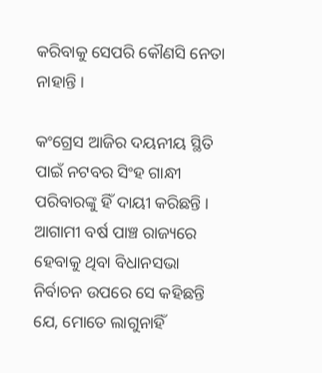କରିବାକୁ ସେପରି କୌଣସି ନେତା ନାହାନ୍ତି ।

କଂଗ୍ରେସ ଆଜିର ଦୟନୀୟ ସ୍ଥିତି ପାଇଁ ନଟବର ସିଂହ ଗାନ୍ଧୀ ପରିବାରଙ୍କୁ ହିଁ ଦାୟୀ କରିଛନ୍ତି । ଆଗାମୀ ବର୍ଷ ପାଞ୍ଚ ରାଜ୍ୟରେ ହେବାକୁ ଥିବା ବିଧାନସଭା ନିର୍ବାଚନ ଉପରେ ସେ କହିଛନ୍ତି ଯେ, ମୋତେ ଲାଗୁନାହିଁ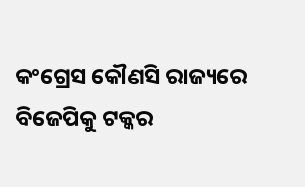କଂଗ୍ରେସ କୌଣସି ରାଜ୍ୟରେ ବିଜେପିକୁ ଟକ୍କର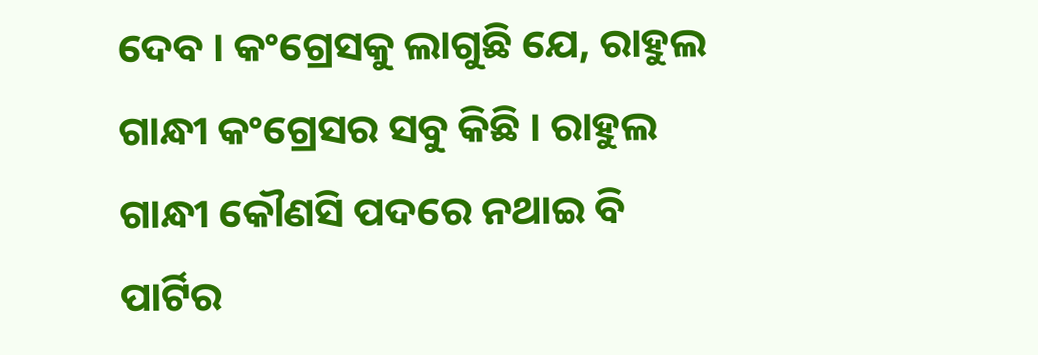ଦେବ । କଂଗ୍ରେସକୁ ଲାଗୁଛି ଯେ, ରାହୁଲ ଗାନ୍ଧୀ କଂଗ୍ରେସର ସବୁ କିଛି । ରାହୁଲ ଗାନ୍ଧୀ କୌଣସି ପଦରେ ନଥାଇ ବି ପାର୍ଟିର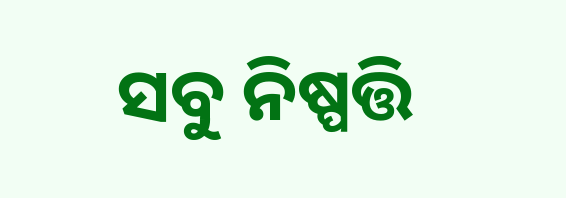ସବୁ ନିଷ୍ପତ୍ତି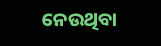ନେଉଥିବା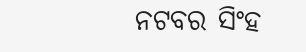ନଟବର ସିଂହ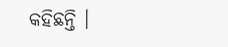କହିଛନ୍ତି ।